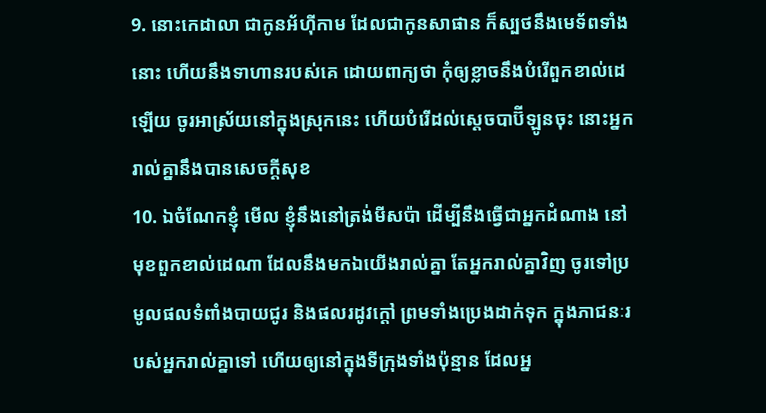9. នោះកេដាលា ជាកូនអ័ហ៊ីកាម ដែលជាកូនសាផាន ក៏ស្បថនឹងមេទ័ពទាំងនោះ ហើយនឹងទាហានរបស់គេ ដោយពាក្យថា កុំឲ្យខ្លាចនឹងបំរើពួកខាល់ដេឡើយ ចូរអាស្រ័យនៅក្នុងស្រុកនេះ ហើយបំរើដល់ស្តេចបាប៊ីឡូនចុះ នោះអ្នករាល់គ្នានឹងបានសេចក្តីសុខ
10. ឯចំណែកខ្ញុំ មើល ខ្ញុំនឹងនៅត្រង់មីសប៉ា ដើម្បីនឹងធ្វើជាអ្នកដំណាង នៅមុខពួកខាល់ដេណា ដែលនឹងមកឯយើងរាល់គ្នា តែអ្នករាល់គ្នាវិញ ចូរទៅប្រមូលផលទំពាំងបាយជូរ និងផលរដូវក្តៅ ព្រមទាំងប្រេងដាក់ទុក ក្នុងភាជនៈរបស់អ្នករាល់គ្នាទៅ ហើយឲ្យនៅក្នុងទីក្រុងទាំងប៉ុន្មាន ដែលអ្ន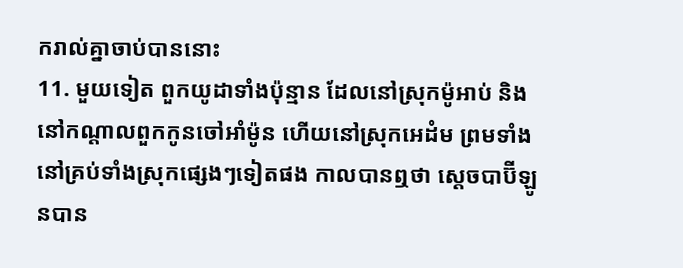ករាល់គ្នាចាប់បាននោះ
11. មួយទៀត ពួកយូដាទាំងប៉ុន្មាន ដែលនៅស្រុកម៉ូអាប់ និងនៅកណ្តាលពួកកូនចៅអាំម៉ូន ហើយនៅស្រុកអេដំម ព្រមទាំងនៅគ្រប់ទាំងស្រុកផ្សេងៗទៀតផង កាលបានឮថា ស្តេចបាប៊ីឡូនបាន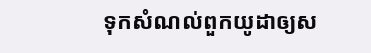ទុកសំណល់ពួកយូដាឲ្យស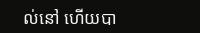ល់នៅ ហើយបា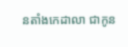នតាំងកេដាលា ជាកូន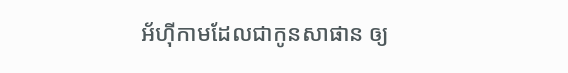អ័ហ៊ីកាមដែលជាកូនសាផាន ឲ្យ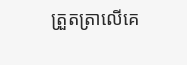ត្រួតត្រាលើគេ